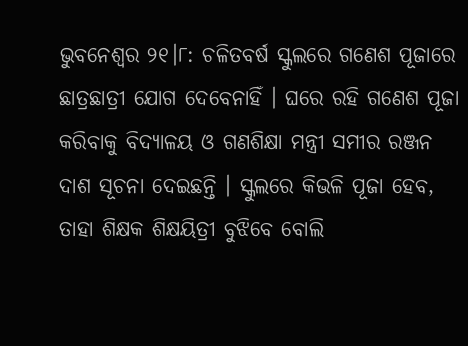ଭୁବନେଶ୍ବର ୨୧।୮: ଚଳିତବର୍ଷ ସ୍କୁଲରେ ଗଣେଶ ପୂଜାରେ ଛାତ୍ରଛାତ୍ରୀ ଯୋଗ ଦେବେନାହିଁ । ଘରେ ରହି ଗଣେଶ ପୂଜା କରିବାକୁ ବିଦ୍ୟାଳୟ ଓ ଗଣଶିକ୍ଷା ମନ୍ତ୍ରୀ ସମୀର ରଞ୍ଜନ ଦାଶ ସୂଚନା ଦେଇଛନ୍ତି । ସ୍କୁଲରେ କିଭଳି ପୂଜା ହେବ, ତାହା ଶିକ୍ଷକ ଶିକ୍ଷୟିତ୍ରୀ ବୁଝିବେ ବୋଲି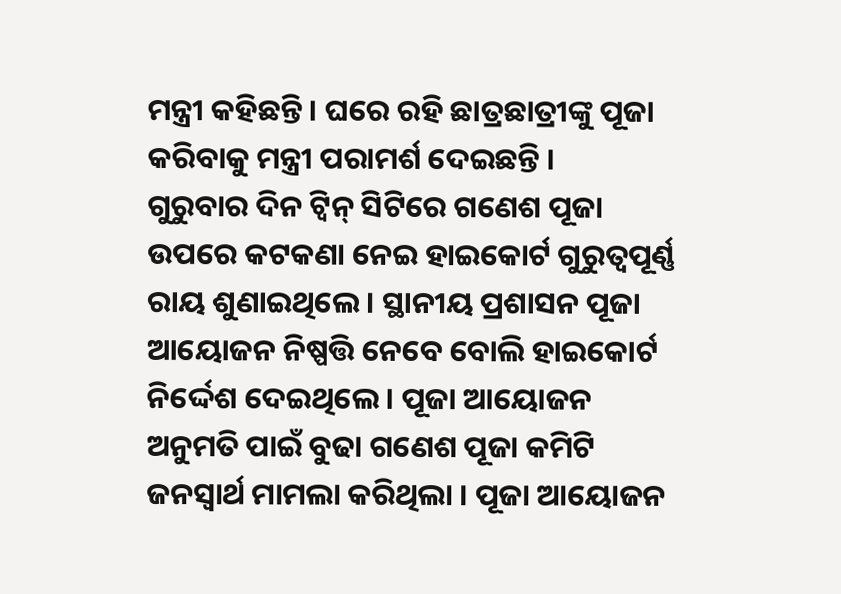ମନ୍ତ୍ରୀ କହିଛନ୍ତି । ଘରେ ରହି ଛାତ୍ରଛାତ୍ରୀଙ୍କୁ ପୂଜା କରିବାକୁ ମନ୍ତ୍ରୀ ପରାମର୍ଶ ଦେଇଛନ୍ତି ।
ଗୁରୁବାର ଦିନ ଟ୍ବିନ୍ ସିଟିରେ ଗଣେଶ ପୂଜା ଉପରେ କଟକଣା ନେଇ ହାଇକୋର୍ଟ ଗୁରୁତ୍ବପୂର୍ଣ୍ଣ ରାୟ ଶୁଣାଇଥିଲେ । ସ୍ଥାନୀୟ ପ୍ରଶାସନ ପୂଜା ଆୟୋଜନ ନିଷ୍ପତ୍ତି ନେବେ ବୋଲି ହାଇକୋର୍ଟ ନିର୍ଦ୍ଦେଶ ଦେଇଥିଲେ । ପୂଜା ଆୟୋଜନ ଅନୁମତି ପାଇଁ ବୁଢା ଗଣେଶ ପୂଜା କମିଟି ଜନସ୍ବାର୍ଥ ମାମଲା କରିଥିଲା । ପୂଜା ଆୟୋଜନ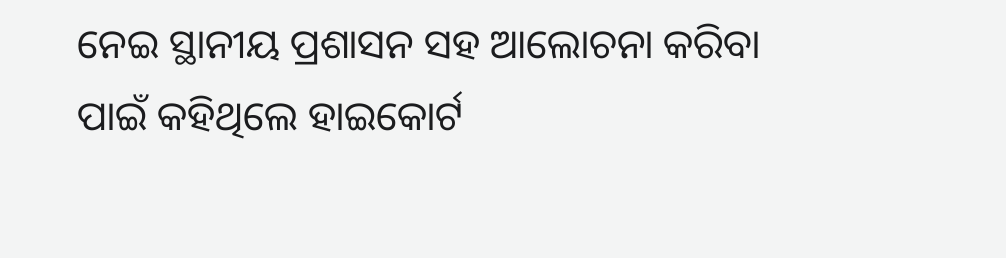ନେଇ ସ୍ଥାନୀୟ ପ୍ରଶାସନ ସହ ଆଲୋଚନା କରିବା ପାଇଁ କହିଥିଲେ ହାଇକୋର୍ଟ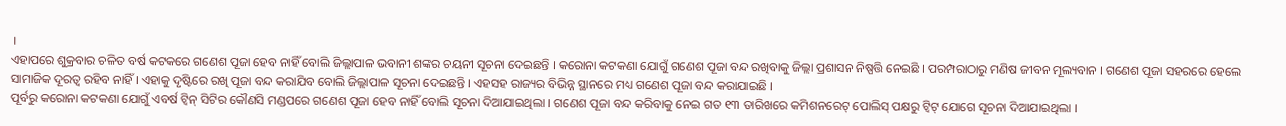।
ଏହାପରେ ଶୁକ୍ରବାର ଚଳିତ ବର୍ଷ କଟକରେ ଗଣେଶ ପୂଜା ହେବ ନାହିଁ ବୋଲି ଜିଲ୍ଲାପାଳ ଭବାନୀ ଶଙ୍କର ଚୟନୀ ସୂଚନା ଦେଇଛନ୍ତି । କରୋନା କଟକଣା ଯୋଗୁଁ ଗଣେଶ ପୂଜା ବନ୍ଦ ରଖିବାକୁ ଜିଲ୍ଲା ପ୍ରଶାସନ ନିଷ୍ପତ୍ତି ନେଇଛି । ପରମ୍ପରାଠାରୁ ମଣିଷ ଜୀବନ ମୂଲ୍ୟବାନ । ଗଣେଶ ପୂଜା ସହରରେ ହେଲେ ସାମାଜିକ ଦୂରତ୍ବ ରହିବ ନାହିଁ । ଏହାକୁ ଦୃଷ୍ଟିରେ ରଖି ପୂଜା ବନ୍ଦ କରାଯିବ ବୋଲି ଜିଲ୍ଲାପାଳ ସୂଚନା ଦେଇଛନ୍ତି । ଏହସହ ରାଜ୍ୟର ବିଭିନ୍ନ ସ୍ଥାନରେ ମଧ୍ୟ ଗଣେଶ ପୂଜା ବନ୍ଦ କରାଯାଇଛି ।
ପୂର୍ବରୁ କରୋନା କଟକଣା ଯୋଗୁଁ ଏବର୍ଷ ଟ୍ବିନ୍ ସିଟିର କୌଣସି ମଣ୍ଡପରେ ଗଣେଶ ପୂଜା ହେବ ନାହିଁ ବୋଲି ସୂଚନା ଦିଆଯାଇଥିଲା । ଗଣେଶ ପୂଜା ବନ୍ଦ କରିବାକୁ ନେଇ ଗତ ୧୩ ତାରିଖରେ କମିଶନରେଟ୍ ପୋଲିସ୍ ପକ୍ଷରୁ ଟ୍ବିଟ୍ ଯୋଗେ ସୂଚନା ଦିଆଯାଇଥିଲା ।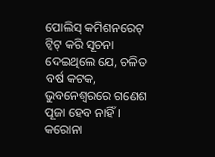ପୋଲିସ୍ କମିଶନରେଟ୍ ଟ୍ବିଟ୍ କରି ସୂଚନା ଦେଇଥିଲେ ଯେ, ଚଳିତ ବର୍ଷ କଟକ, ଭୁବନେଶ୍ବରରେ ଗଣେଶ ପୂଜା ହେବ ନାହିଁ। କରୋନା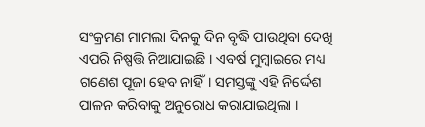ସଂକ୍ରମଣ ମାମଲା ଦିନକୁ ଦିନ ବୃଦ୍ଧି ପାଉଥିବା ଦେଖି ଏପରି ନିଷ୍ପତ୍ତି ନିଆଯାଇଛି । ଏବର୍ଷ ମୁମ୍ବାଇରେ ମଧ୍ୟ ଗଣେଶ ପୂଜା ହେବ ନାହିଁ। ସମସ୍ତଙ୍କୁ ଏହି ନିର୍ଦ୍ଦେଶ ପାଳନ କରିବାକୁ ଅନୁରୋଧ କରାଯାଇଥିଲା ।